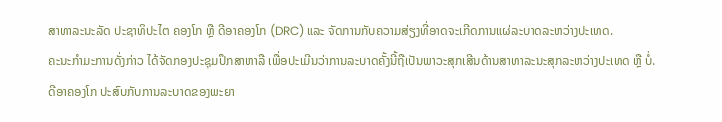ສາທາລະນະລັດ ປະຊາທິປະໄຕ ຄອງໂກ ຫຼື ດີອາຄອງໂກ (DRC) ແລະ ຈັດການກັບຄວາມສ່ຽງທີ່ອາດຈະເກີດການແຜ່ລະບາດລະຫວ່າງປະເທດ.
ຄະນະກຳມະການດັ່ງກ່າວ ໄດ້ຈັດກອງປະຊຸມປຶກສາຫາລື ເພື່ອປະເມີນວ່າການລະບາດຄັ້ງນີ້ຖືເປັນພາວະສຸກເສີນດ້ານສາທາລະນະສຸກລະຫວ່າງປະເທດ ຫຼື ບໍ່.
ດີອາຄອງໂກ ປະສົບກັບການລະບາດຂອງພະຍາ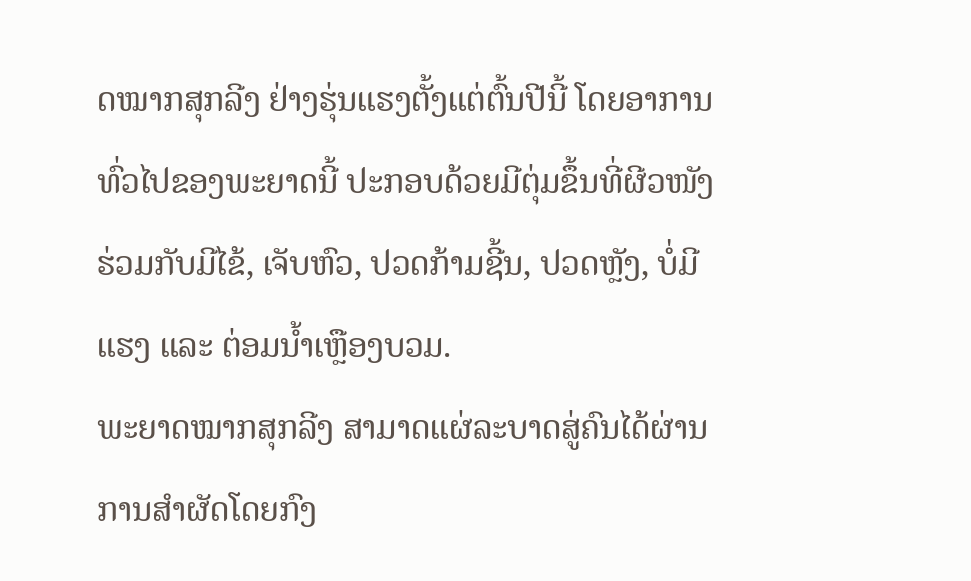ດໝາກສຸກລີງ ຢ່າງຮຸ່ນແຮງຕັ້ງແຕ່ຕົ້ນປີນີ້ ໂດຍອາການທົ່ວໄປຂອງພະຍາດນີ້ ປະກອບດ້ວຍມີຕຸ່ມຂຶ້ນທີ່ຜີວໜັງ ຮ່ວມກັບມີໄຂ້, ເຈັບຫົວ, ປວດກ້າມຊີ້ນ, ປວດຫຼັງ, ບໍ່ມີແຮງ ແລະ ຕ່ອມນໍ້າເຫຼືອງບວມ.
ພະຍາດໝາກສຸກລີງ ສາມາດແຜ່ລະບາດສູ່ຄົນໄດ້ຜ່ານການສຳຜັດໂດຍກົງ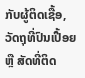ກັບຜູ້ຕິດເຊື້ອ, ວັດຖຸທີ່ປົນເປື້ອຍ ຫຼື ສັດທີ່ຕິດ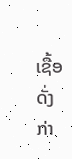ເຊື້ອດັ່ງກ່າ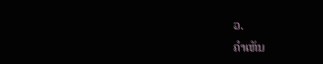ວ.
ຄໍາເຫັນ